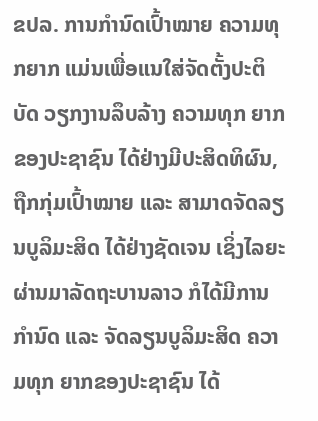ຂປລ. ການກຳນົດເປົ້າໝາຍ ຄວາມທຸກຍາກ ແມ່ນເພື່ອແນໃສ່ຈັດຕັ້ງປະຕິບັດ ວຽກງານລຶບລ້າງ ຄວາມທຸກ ຍາກຂອງປະຊາຊົນ ໄດ້ຢ່າງມີປະສິດທິຜົນ, ຖືກກຸ່ມເປົ້າໝາຍ ແລະ ສາມາດຈັດລຽນບູລິມະສິດ ໄດ້ຢ່າງຊັດເຈນ ເຊິ່ງໄລຍະຜ່ານມາລັດຖະບານລາວ ກໍໄດ້ມີການກຳນົດ ແລະ ຈັດລຽນບູລິມະສິດ ຄວາມທຸກ ຍາກຂອງປະຊາຊົນ ໄດ້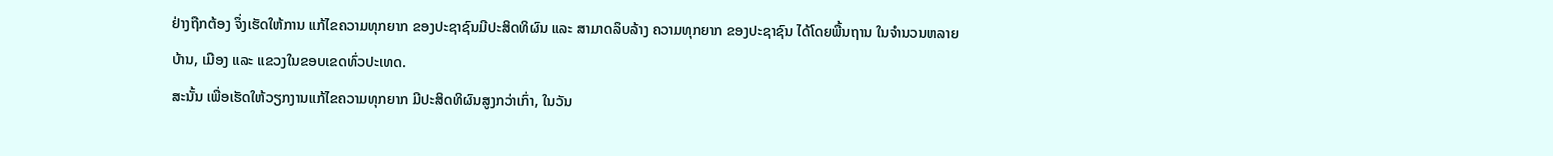ຢ່າງຖືກຕ້ອງ ຈຶ່ງເຮັດໃຫ້ການ ແກ້ໄຂຄວາມທຸກຍາກ ຂອງປະຊາຊົນມີປະສິດທິຜົນ ແລະ ສາມາດລຶບລ້າງ ຄວາມທຸກຍາກ ຂອງປະຊາຊົນ ໄດ້ໂດຍພື້ນຖານ ໃນຈຳນວນຫລາຍບ້ານ, ເມືອງ ແລະ ແຂວງໃນຂອບເຂດທົ່ວປະເທດ.
ສະນັ້ນ ເພື່ອເຮັດໃຫ້ວຽກງານແກ້ໄຂຄວາມທຸກຍາກ ມີປະສິດທິຜົນສູງກວ່າເກົ່າ, ໃນວັນ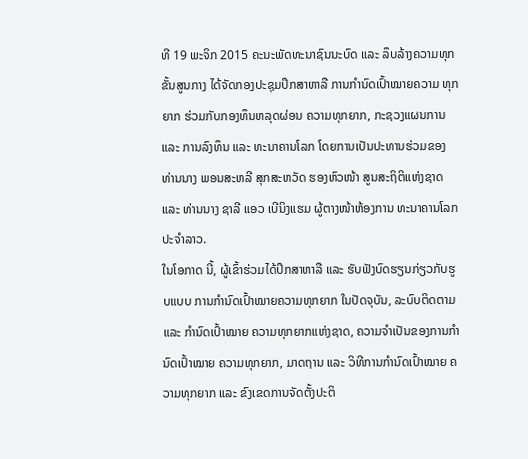ທີ 19 ພະຈິກ 2015 ຄະນະພັດທະນາຊົນນະບົດ ແລະ ລຶບລ້າງຄວາມທຸກຂັ້ນສູນກາງ ໄດ້ຈັດກອງປະຊຸມປຶກສາຫາລື ການກຳນົດເປົ້າໝາຍຄວາມ ທຸກຍາກ ຮ່ວມກັບກອງທຶນຫລຸດຜ່ອນ ຄວາມທຸກຍາກ, ກະຊວງແຜນການ ແລະ ການລົງທຶນ ແລະ ທະນາຄານໂລກ ໂດຍການເປັນປະທານຮ່ວມຂອງ ທ່ານນາງ ພອນສະຫລີ ສຸກສະຫວັດ ຮອງຫົວໜ້າ ສູນສະຖິຕິແຫ່ງຊາດ ແລະ ທ່ານນາງ ຊາລີ ແອວ ເບີນິງແຮມ ຜູ້ຕາງໜ້າຫ້ອງການ ທະນາຄານໂລກ ປະຈຳລາວ.
ໃນໂອກາດ ນີ້, ຜູ້ເຂົ້າຮ່ວມໄດ້ປຶກສາຫາລື ແລະ ຮັບຟັງບົດຮຽນກ່ຽວກັບຮູບແບບ ການກຳນົດເປົ້າໝາຍຄວາມທຸກຍາກ ໃນປັດຈຸບັນ, ລະບົບຕິດຕາມ ແລະ ກຳນົດເປົ້າໝາຍ ຄວາມທຸກຍາກແຫ່ງຊາດ, ຄວາມຈຳເປັນຂອງການກຳນົດເປົ້າໝາຍ ຄວາມທຸກຍາກ, ມາດຖານ ແລະ ວິທີການກຳນົດເປົ້າໝາຍ ຄວາມທຸກຍາກ ແລະ ຂົງເຂດການຈັດຕັ້ງປະຕິ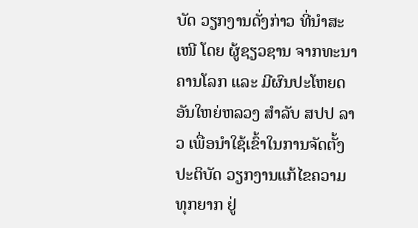ບັດ ວຽກງານດັ່ງກ່າວ ທີ່ນຳສະເໜີ ໂດຍ ຜູ້ຊຽວຊານ ຈາກທະນາຄານໂລກ ແລະ ມີຜົນປະໂຫຍດອັນໃຫຍ່ຫລວງ ສຳລັບ ສປປ ລາວ ເພື່ອນຳໃຊ້ເຂົ້າໃນການຈັດຕັ້ງປະຕິບັດ ວຽກງານແກ້ໄຂຄວາມທຸກຍາກ ຢູ່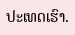ປະເທດເຮົາ.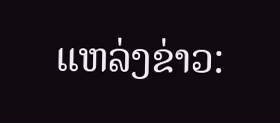ແຫລ່ງຂ່າວ: